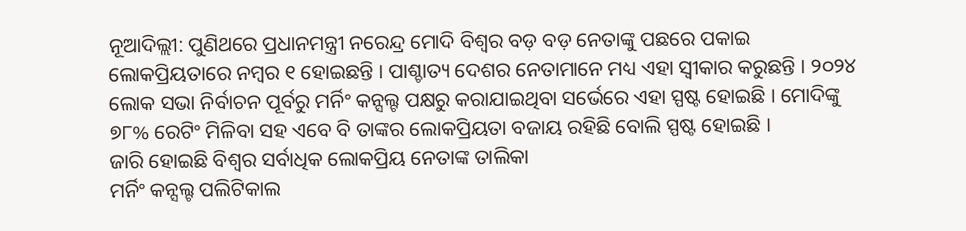ନୂଆଦିଲ୍ଲୀ: ପୁଣିଥରେ ପ୍ରଧାନମନ୍ତ୍ରୀ ନରେନ୍ଦ୍ର ମୋଦି ବିଶ୍ୱର ବଡ଼ ବଡ଼ ନେତାଙ୍କୁ ପଛରେ ପକାଇ ଲୋକପ୍ରିୟତାରେ ନମ୍ବର ୧ ହୋଇଛନ୍ତି । ପାଶ୍ଚାତ୍ୟ ଦେଶର ନେତାମାନେ ମଧ୍ୟ ଏହା ସ୍ୱୀକାର କରୁଛନ୍ତି । ୨୦୨୪ ଲୋକ ସଭା ନିର୍ବାଚନ ପୂର୍ବରୁ ମର୍ନିଂ କନ୍ସଲ୍ଟ ପକ୍ଷରୁ କରାଯାଇଥିବା ସର୍ଭେରେ ଏହା ସ୍ପଷ୍ଟ ହୋଇଛି । ମୋଦିଙ୍କୁ ୭୮% ରେଟିଂ ମିଳିବା ସହ ଏବେ ବି ତାଙ୍କର ଲୋକପ୍ରିୟତା ବଜାୟ ରହିଛି ବୋଲି ସ୍ପଷ୍ଟ ହୋଇଛି ।
ଜାରି ହୋଇଛି ବିଶ୍ୱର ସର୍ବାଧିକ ଲୋକପ୍ରିୟ ନେତାଙ୍କ ତାଲିକା
ମର୍ନିଂ କନ୍ସଲ୍ଟ ପଲିଟିକାଲ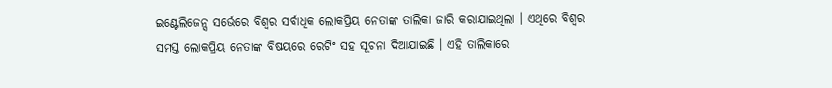ଇଣ୍ଟେଲିଜେନ୍ସ ସର୍ଭେରେ ବିଶ୍ୱର ସର୍ବାଧିକ ଲୋକପ୍ରିୟ ନେତାଙ୍କ ତାଲିକା ଜାରି କରାଯାଇଥିଲା । ଏଥିରେ ବିଶ୍ୱର ସମସ୍ତ ଲୋକପ୍ରିୟ ନେତାଙ୍କ ବିଷୟରେ ରେଟିଂ ସହ ସୂଚନା ଦିଆଯାଇଛି । ଏହି ତାଲିକାରେ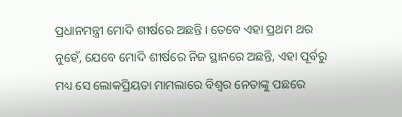ପ୍ରଧାନମନ୍ତ୍ରୀ ମୋଦି ଶୀର୍ଷରେ ଅଛନ୍ତି । ତେବେ ଏହା ପ୍ରଥମ ଥର ନୁହେଁ, ଯେବେ ମୋଦି ଶୀର୍ଷରେ ନିଜ ସ୍ଥାନରେ ଅଛନ୍ତି, ଏହା ପୂର୍ବରୁ ମଧ୍ୟ ସେ ଲୋକପ୍ରିୟତା ମାମଲାରେ ବିଶ୍ୱର ନେତାଙ୍କୁ ପଛରେ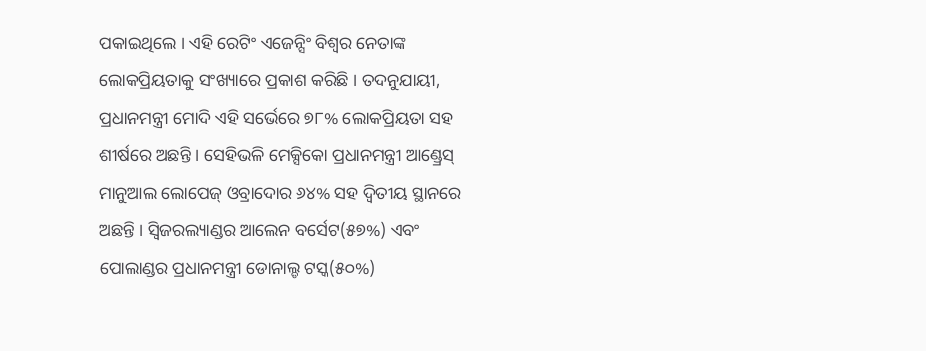ପକାଇଥିଲେ । ଏହି ରେଟିଂ ଏଜେନ୍ସିଂ ବିଶ୍ୱର ନେତାଙ୍କ ଲୋକପ୍ରିୟତାକୁ ସଂଖ୍ୟାରେ ପ୍ରକାଶ କରିଛି । ତଦନୁଯାୟୀ, ପ୍ରଧାନମନ୍ତ୍ରୀ ମୋଦି ଏହି ସର୍ଭେରେ ୭୮% ଲୋକପ୍ରିୟତା ସହ ଶୀର୍ଷରେ ଅଛନ୍ତି । ସେହିଭଳି ମେକ୍ସିକୋ ପ୍ରଧାନମନ୍ତ୍ରୀ ଆଣ୍ଡ୍ରେସ୍ ମାନୁଆଲ ଲୋପେଜ୍ ଓବ୍ରାଦୋର ୬୪% ସହ ଦ୍ୱିତୀୟ ସ୍ଥାନରେ ଅଛନ୍ତି । ସ୍ୱିଜରଲ୍ୟାଣ୍ଡର ଆଲେନ ବର୍ସେଟ(୫୭%) ଏବଂ ପୋଲାଣ୍ଡର ପ୍ରଧାନମନ୍ତ୍ରୀ ଡୋନାଲ୍ଡ ଟସ୍କ(୫୦%)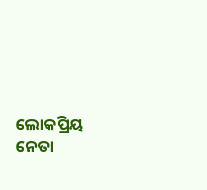ଲୋକପ୍ରିୟ ନେତା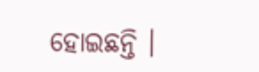ହୋଇଛନ୍ତି ।